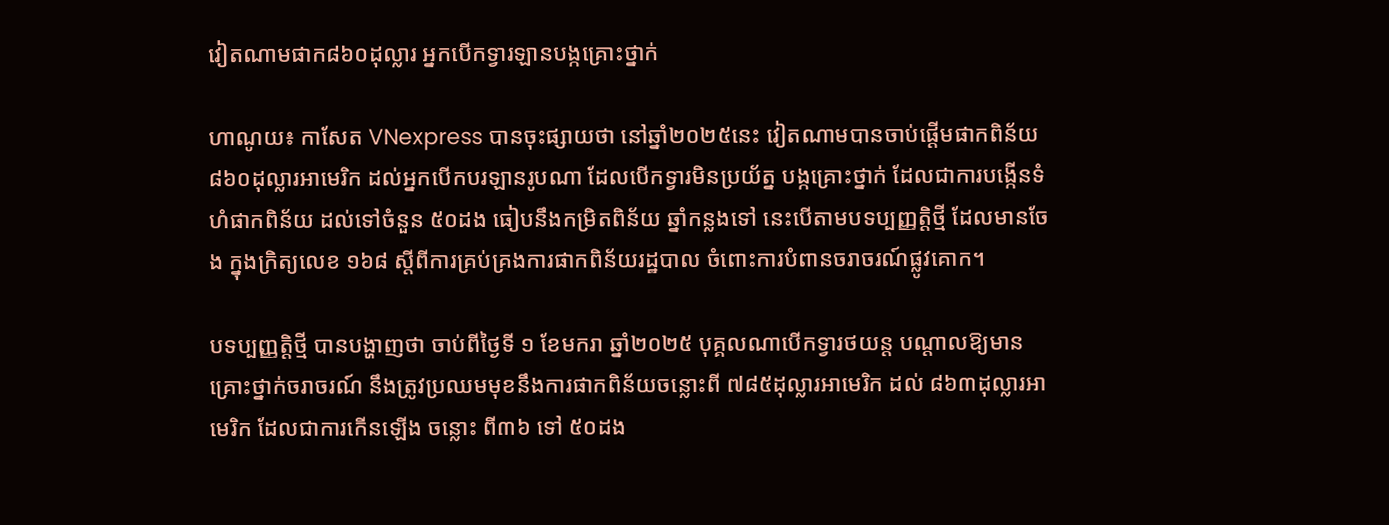វៀតណាមផាក៨៦០ដុល្លារ អ្នកបើកទ្វារឡានបង្កគ្រោះថ្នាក់

ហាណូយ៖ កាសែត VNexpress បានចុះផ្សាយថា នៅឆ្នាំ២០២៥នេះ វៀតណាមបានចាប់ផ្តើមផាកពិន័យ ៨៦០ដុល្លារអាមេរិក ដល់អ្នកបើកបរឡានរូបណា ដែលបើកទ្វារមិនប្រយ័ត្ន បង្កគ្រោះថ្នាក់ ដែលជាការបង្កើនទំហំផាកពិន័យ ដល់ទៅចំនួន ៥០ដង ធៀបនឹងកម្រិតពិន័យ ឆ្នាំកន្លងទៅ នេះបើតាមបទប្បញ្ញត្តិថ្មី ដែលមានចែង ក្នុងក្រិត្យលេខ ១៦៨ ស្តីពីការគ្រប់គ្រងការផាកពិន័យរដ្ឋបាល ចំពោះការបំពានចរាចរណ៍ផ្លូវគោក។

បទប្បញ្ញត្តិថ្មី បានបង្ហាញថា ចាប់ពីថ្ងៃទី ១ ខែមករា ឆ្នាំ២០២៥ បុគ្គលណាបើកទ្វារថយន្ត បណ្តាលឱ្យមានគ្រោះថ្នាក់ចរាចរណ៍ នឹងត្រូវប្រឈមមុខនឹងការផាកពិន័យចន្លោះពី ៧៨៥ដុល្លារអាមេរិក ដល់ ៨៦៣ដុល្លារអាមេរិក ដែលជាការកើនឡើង ចន្លោះ ពី៣៦ ទៅ ៥០ដង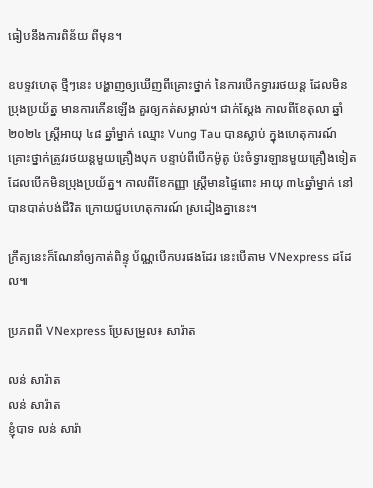ធៀបនឹងការពិន័យ ពីមុន។

ឧបទ្ទវហេតុ ថ្មីៗនេះ បង្ហាញឲ្យឃើញពីគ្រោះថ្នាក់ នៃការបើកទ្វាររថយន្ត ដែលមិនប្រុងប្រយ័ត្ន មានការកើនឡើង គួរឲ្យកត់សម្គាល់។ ជាក់ស្តែង កាលពីខែតុលា ឆ្នាំ ២០២៤ ស្ត្រីអាយុ ៤៨ ឆ្នាំម្នាក់ ឈ្មោះ Vung Tau បានស្លាប់ ក្នុងហេតុការណ៍គ្រោះថ្នាក់ត្រូវរថយន្តមួយគ្រឿងបុក បន្ទាប់ពីបើកម៉ូតូ ប៉ះចំទ្វារឡានមួយគ្រឿងទៀត ដែលបើកមិនប្រុងប្រយ័ត្ន។ កាលពីខែកញ្ញា ស្ត្រីមានផ្ទៃពោះ អាយុ ៣៤ឆ្នាំម្នាក់ នៅបានបាត់បង់ជីវិត ក្រោយជួបហេតុការណ៍ ស្រដៀងគ្នានេះ។

ក្រឹត្យនេះក៏ណែនាំឲ្យកាត់ពិន្ទុ ប័ណ្ណបើកបរផងដែរ នេះបើតាម VNexpress ដដែល៕

ប្រភពពី VNexpress ប្រែសម្រួល៖ សារ៉ាត

លន់ សារ៉ាត
លន់ សារ៉ាត
ខ្ញុំបាទ លន់ សារ៉ា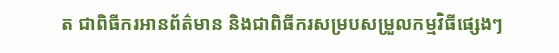ត ជាពិធីករអានព័ត៌មាន និងជាពិធីករសម្របសម្រួលកម្មវិធីផ្សេងៗ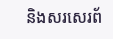និងសរសេរព័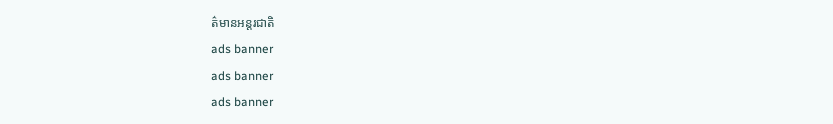ត៌មានអន្តរជាតិ
ads banner
ads banner
ads banner